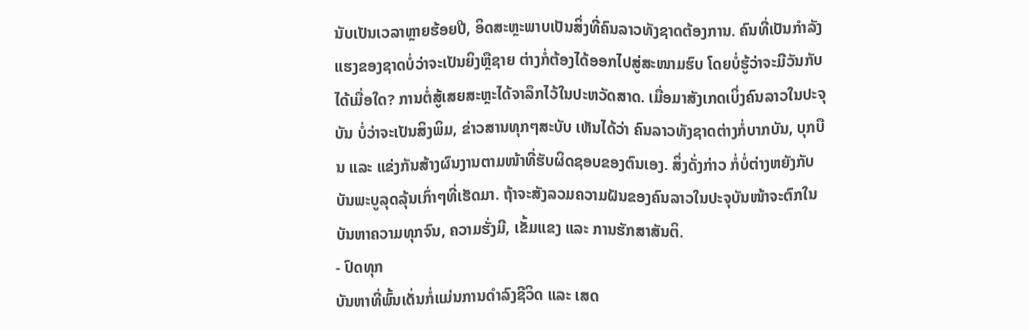ນັບເປັນເວລາຫຼາຍຮ້ອຍປີ, ອິດສະຫຼະພາບເປັນສິ່ງທີ່ຄົນລາວທັງຊາດຕ້ອງການ. ຄົນທີ່ເປັນກຳລັງແຮງຂອງຊາດບໍ່ວ່າຈະເປັນຍິງຫຼືຊາຍ ຕ່າງກໍ່ຕ້ອງໄດ້ອອກໄປສູ່ສະໜາມຮົບ ໂດຍບໍ່ຮູ້ວ່າຈະມີວັນກັບໄດ້ເມື່ອໃດ? ການຕໍ່ສູ້ເສຍສະຫຼະໄດ້ຈາລຶກໄວ້ໃນປະຫວັດສາດ. ເມື່ອມາສັງເກດເບິ່ງຄົນລາວໃນປະຈຸບັນ ບໍ່ວ່າຈະເປັນສິງພິມ, ຂ່າວສານທຸກໆສະບັບ ເຫັນໄດ້ວ່າ ຄົນລາວທັງຊາດຕ່າງກໍ່ບາກບັນ, ບຸກບືນ ແລະ ແຂ່ງກັນສ້າງຜົນງານຕາມໜ້າທີ່ຮັບຜິດຊອບຂອງຕົນເອງ. ສິ່ງດັ່ງກ່າວ ກໍ່ບໍ່ຕ່າງຫຍັງກັບບັນພະບູລຸດລຸ້ນເກົ່າໆທີ່ເຮັດມາ. ຖ້າຈະສັງລວມຄວາມຝັນຂອງຄົນລາວໃນປະຈຸບັນໜ້າຈະຕົກໃນບັນຫາຄວາມທຸກຈົນ, ຄວາມຮັ່ງມີ, ເຂັ້ມແຂງ ແລະ ການຮັກສາສັນຕິ.
- ປົດທຸກ
ບັນຫາທີ່ພົ້ນເດັ່ນກໍ່ແມ່ນການດຳລົງຊີວິດ ແລະ ເສດ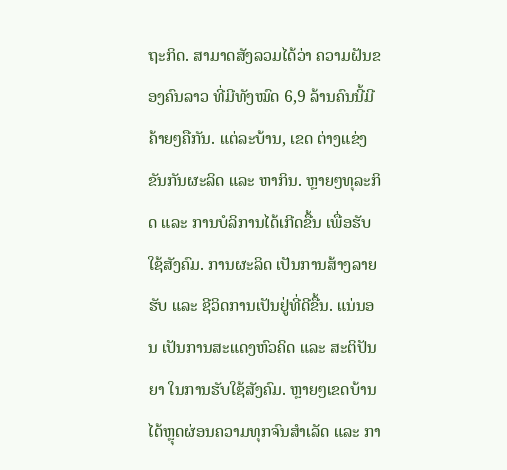ຖະກິດ. ສາມາດສັງລວມໄດ້ວ່າ ຄວາມຝັນຂອງຄົນລາວ ທີ່ມີທັງໝົດ 6,9 ລ້ານຄົນນີ້ມີຄ້າຍໆຄືກັນ. ແຕ່ລະບ້ານ, ເຂດ ຕ່າງແຂ່ງຂັນກັນຜະລິດ ແລະ ຫາກິນ. ຫຼາຍໆທຸລະກິດ ແລະ ການບໍລິການໄດ້ເກີດຂື້ນ ເພື່ອຮັບໃຊ້ສັງຄົມ. ການຜະລິດ ເປັນການສ້າງລາຍຮັບ ແລະ ຊີວິດການເປັນຢູ່ທີ່ດີຂື້ນ. ແນ່ນອນ ເປັນການສະແດງຫົວຄິດ ແລະ ສະຕິປັນຍາ ໃນການຮັບໃຊ້ສັງຄົມ. ຫຼາຍໆເຂດບ້ານໄດ້ຫຼຸດຜ່ອນຄວາມທຸກຈົນສຳເລັດ ແລະ ກາ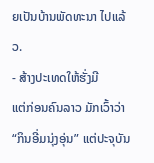ຍເປັນບ້ານພັດທະນາ ໄປແລ້ວ.
- ສ້າງປະເທດໃຫ້ຮັ່ງມີ
ແຕ່ກ່ອນຄົນລາວ ມັກເວົ້າວ່າ “ກິນອີ່ມນຸ່ງອຸ່ນ” ແຕ່ປະຈຸບັນ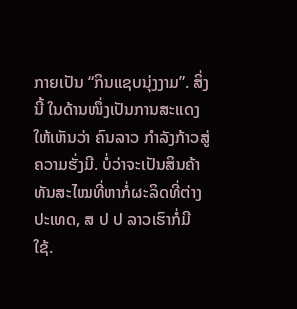ກາຍເປັນ “ກິນແຊບນຸ່ງງາມ”. ສິ່ງນີ້ ໃນດ້ານໜຶ່ງເປັນການສະແດງໃຫ້ເຫັນວ່າ ຄົນລາວ ກຳລັງກ້າວສູ່ຄວາມຮັ່ງມີ. ບໍ່ວ່າຈະເປັນສິນຄ້າ ທັນສະໄໝທີ່ຫາກໍ່ຜະລິດທີ່ຕ່າງປະເທດ, ສ ປ ປ ລາວເຮົາກໍ່ມີໃຊ້.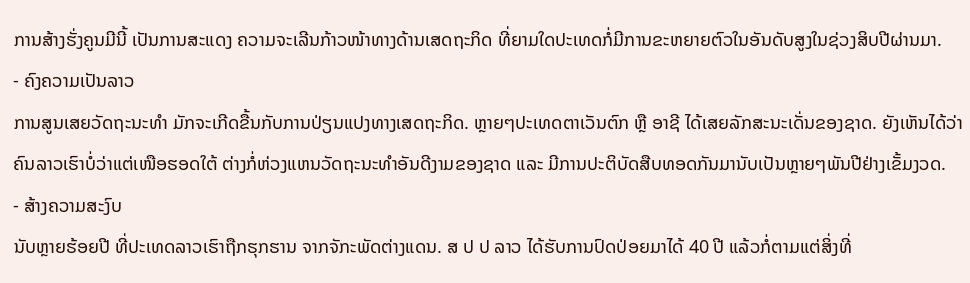ການສ້າງຮັ່ງຄູນມີນີ້ ເປັນການສະແດງ ຄວາມຈະເລີນກ້າວໜ້າທາງດ້ານເສດຖະກິດ ທີ່ຍາມໃດປະເທດກໍ່ມີການຂະຫຍາຍຕົວໃນອັນດັບສູງໃນຊ່ວງສິບປີຜ່ານມາ.
- ຄົງຄວາມເປັນລາວ
ການສູນເສຍວັດຖະນະທຳ ມັກຈະເກີດຂື້ນກັບການປ່ຽນແປງທາງເສດຖະກິດ. ຫຼາຍໆປະເທດຕາເວັນຕົກ ຫຼື ອາຊີ ໄດ້ເສຍລັກສະນະເດັ່ນຂອງຊາດ. ຍັງເຫັນໄດ້ວ່າ ຄົນລາວເຮົາບໍ່ວ່າແຕ່ເໜືອຮອດໃຕ້ ຕ່າງກໍ່ຫ່ວງແຫນວັດຖະນະທຳອັນດີງາມຂອງຊາດ ແລະ ມີການປະຕິບັດສືບທອດກັນມານັບເປັນຫຼາຍໆພັນປີຢ່າງເຂັ້ມງວດ.
- ສ້າງຄວາມສະງົບ
ນັບຫຼາຍຮ້ອຍປີ ທີ່ປະເທດລາວເຮົາຖືກຮຸກຮານ ຈາກຈັກະພັດຕ່າງແດນ. ສ ປ ປ ລາວ ໄດ້ຮັບການປົດປ່ອຍມາໄດ້ 40 ປີ ແລ້ວກໍ່ຕາມແຕ່ສິ່ງທີ່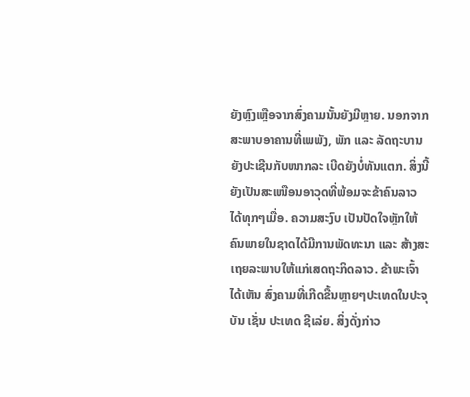ຍັງຫຼົງເຫຼືອຈາກສົ່ງຄາມນັ້ນຍັງມີຫຼາຍ. ນອກຈາກສະພາບອາຄານທີ່ເພພັງ, ພັກ ແລະ ລັດຖະບານ ຍັງປະເຊີນກັບໜາກລະ ເບີດຍັງບໍ່ທັນແຕກ. ສິ່ງນີ້ ຍັງເປັນສະເໜືອນອາວຸດທີ່ພ້ອມຈະຂ້າຄົນລາວ ໄດ້ທຸກໆເມື່ອ. ຄວາມສະງົບ ເປັນປັດໃຈຫຼັກໃຫ້ຄົນພາຍໃນຊາດໄດ້ມີການພັດທະນາ ແລະ ສ້າງສະເຖຍລະພາບໃຫ້ແກ່ເສດຖະກິດລາວ. ຂ້າພະເຈົ້າໄດ້ເຫັນ ສົ່ງຄາມທີ່ເກີດຂື້ນຫຼາຍໆປະເທດໃນປະຈຸບັນ ເຊັ່ນ ປະເທດ ຊີເລ່ຍ. ສິ່ງດັ່ງກ່າວ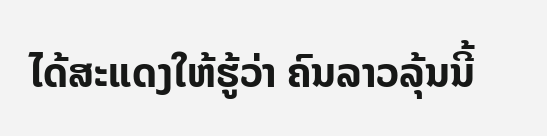ໄດ້ສະແດງໃຫ້ຮູ້ວ່າ ຄົນລາວລຸ້ນນີ້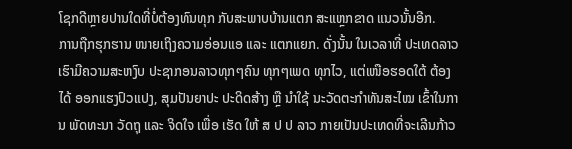ໂຊກດີຫຼາຍປານໃດທີ່ບໍ່ຕ້ອງທົນທຸກ ກັບສະພາບບ້ານແຕກ ສະແຫຼກຂາດ ແນວນັ້ນອີກ.
ການຖືກຮຸກຮານ ໜາຍເຖິງຄວາມອ່ອນແອ ແລະ ແຕກແຍກ. ດັ່ງນັ້ນ ໃນເວລາທີ່ ປະເທດລາວ ເຮົາມີຄວາມສະຫງົບ ປະຊາກອນລາວທຸກໆຄົນ ທຸກໆເພດ ທຸກໄວ, ແຕ່ເໜືອຮອດໃຕ້ ຕ້ອງໄດ້ ອອກແຮງປົວແປງ, ສຸມປັນຍາປະ ປະດິດສ້າງ ຫຼື ນຳໃຊ້ ນະວັດຕະກຳທັນສະໄໝ ເຂົ້າໃນການ ພັດທະນາ ວັດຖຸ ແລະ ຈິດໃຈ ເພື່ອ ເຮັດ ໃຫ້ ສ ປ ປ ລາວ ກາຍເປັນປະເທດທີ່ຈະເລີນກ້າວ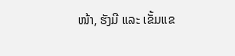ໜ້າ, ຮັງມີ ແລະ ເຂັ້ມແຂ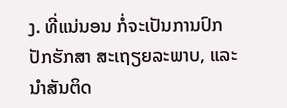ງ. ທີ່ແນ່ນອນ ກໍ່ຈະເປັນການປົກປັກຮັກສາ ສະເຖຽຍລະພາບ, ແລະ ນຳສັນຕິດ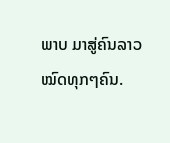ພາບ ມາສູ່ຄົນລາວໝົດທຸກໆຄົນ.